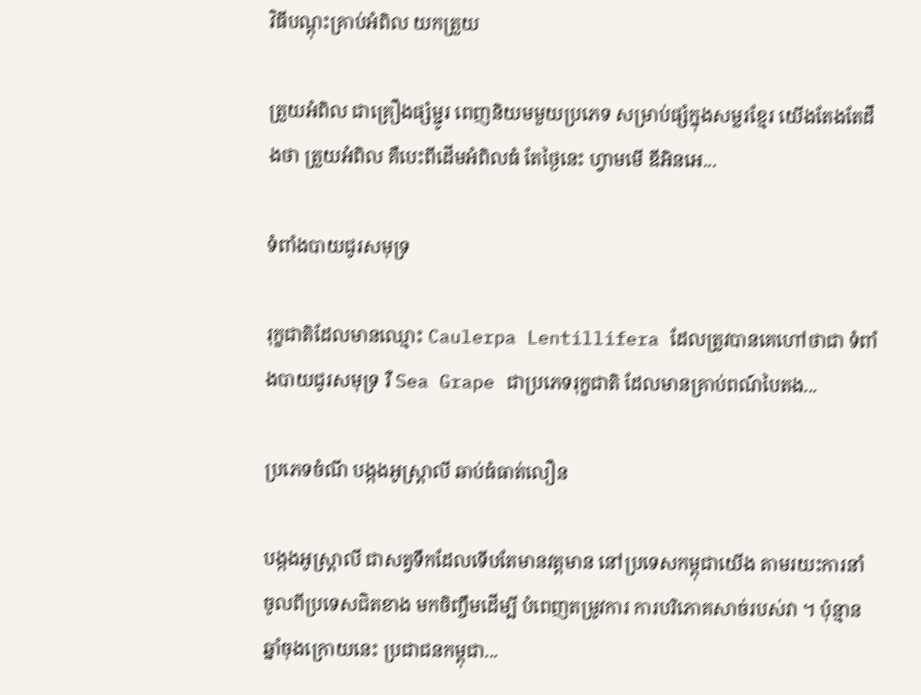វិធីបណ្តុះគ្រាប់អំពិល យកត្រួយ

ត្រួយអំពិល ជាគ្រឿងផ្សំម្ជូរ ពេញនិយមមួយប្រភេទ សម្រាប់ផ្សំក្នុងសម្លរខ្មែរ យើងតែងតែដឹងថា ត្រួយអំពិល គឺបេះពីដើមអំពិលធំ តែថ្ងៃនេះ ហ្វាមមើ ឌីអិនអេ...

ទំពាំងបាយជូរសមុទ្រ

រុក្ខជាតិដែលមានឈ្មោះ Caulerpa Lentillifera ដែលត្រូវបានគេហៅថាជា ទំពាំងបាយជូរសមុទ្រ រឺ Sea Grape ជាប្រភេទរុក្ខជាតិ ដែលមានគ្រាប់ពណ៍បៃតង...

ប្រភេទចំណី បង្កងអូស្រ្តាលី ឆាប់ធំធាត់លឿន

បង្កងអូស្រ្តាលី ជាសត្វទឹកដែលទើបតែមានវត្តមាន នៅប្រទេសកម្ពុជាយើង តាមរយះការនាំចូលពីប្រទេសជិតខាង មកចិញ្ចឹមដើម្បី បំពេញតម្រូវការ ការបរិភោគសាច់របស់វា ។ ប៉ុន្មានឆ្នាំចុងក្រោយនេះ ប្រជាជនកម្ពុជា...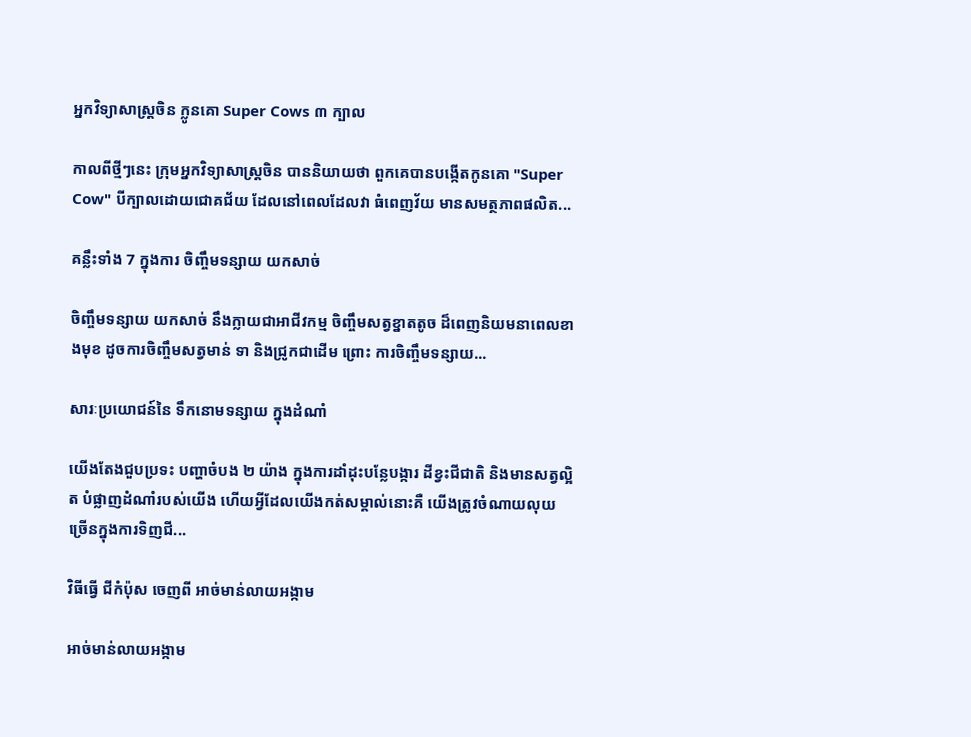អ្នកវិទ្យាសាស្ត្រចិន ក្លូនគោ Super Cows ៣ ក្បាល

កាលពីថ្មីៗនេះ ក្រុមអ្នកវិទ្យាសាស្ត្រចិន បាននិយាយថា ពួកគេបានបង្កើតកូនគោ "Super Cow" បីក្បាលដោយជោគជ័យ ដែលនៅពេលដែលវា ធំពេញវ័យ មានសមត្ថភាពផលិត...

គន្លឹះទាំង 7 ក្នុងការ ចិញ្ចឹមទន្សាយ យកសាច់

ចិញ្ចឹមទន្សាយ យកសាច់ នឹងក្លាយជាអាជីវកម្ម ចិញ្ចឹមសត្វខ្នាតតូច ដ៏ពេញនិយមនាពេលខាងមុខ ដូចការចិញ្ចឹមសត្វមាន់ ទា និងជ្រូកជាដើម ព្រោះ ការចិញ្ចឹមទន្សាយ...

សារៈប្រយោជន៍នៃ ទឹកនោមទន្សាយ ក្នុងដំណាំ

យើងតែងជួបប្រទះ បញ្ហាចំបង ២ យ៉ាង ក្នុងការដាំដុះបន្លែបង្ការ ដីខ្វះជីជាតិ និងមានសត្វល្អិត បំផ្លាញដំណាំរបស់យើង ហើយអ្វីដែលយើងកត់សម្គាល់នោះគឺ យើងត្រូវចំណាយលុយច្រើនក្នុងការទិញជី...

វិធីធ្វើ ជីកំប៉ុស ចេញពី អាច់មាន់លាយអង្កាម

អាច់មាន់លាយអង្កាម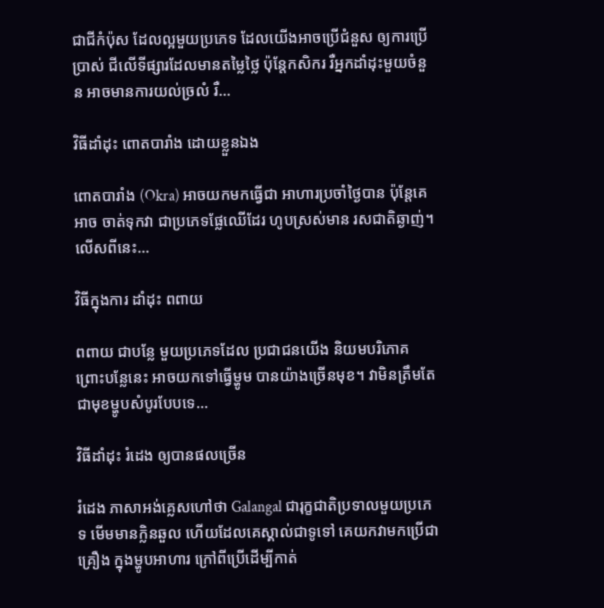ជាជីកំប៉ុស ដែលល្អមួយប្រភេទ ដែលយើងអាចប្រើជំនួស ឲ្យការប្រើប្រាស់ ជីលើទីផ្សារដែលមានតម្លៃថ្លៃ ប៉ុន្តែកសិករ រឺអ្នកដាំដុះមួយចំនួន អាចមានការយល់ច្រលំ រឺ...

វិធីដាំដុះ ពោតបារាំង ដោយខ្លួនឯង

ពោតបារាំង (Okra) អាចយកមកធ្វើជា អាហារប្រចាំថ្ងៃបាន ប៉ុន្តែគេអាច ចាត់ទុកវា ជាប្រភេទផ្លែឈើដែរ ហូបស្រស់មាន រសជាតិឆ្ងាញ់។ លើសពីនេះ...

វិធីក្នុងការ ដាំដុះ ពពាយ

ពពាយ ជាបន្លែ មួយប្រភេទដែល ប្រជាជនយើង និយមបរិភោគ ព្រោះបន្លែនេះ អាចយកទៅធ្វើម្ហូម បានយ៉ាងច្រើនមុខ។ វាមិនត្រឹមតែ ជាមុខម្ហូបសំបូរបែបទេ...

វិធីដាំដុះ រំដេង ឲ្យបានផលច្រើន

រំដេង ភាសាអង់គ្លេសហៅថា Galangal ជារុក្ខជាតិប្រទាលមួយប្រភេទ មើមមានក្លិនឆួល ហើយដែលគេស្គាល់ជាទូទៅ គេយកវាមកប្រើជាគ្រឿង ក្នុងម្ហូបអាហារ ក្រៅពីប្រើដើម្បីកាត់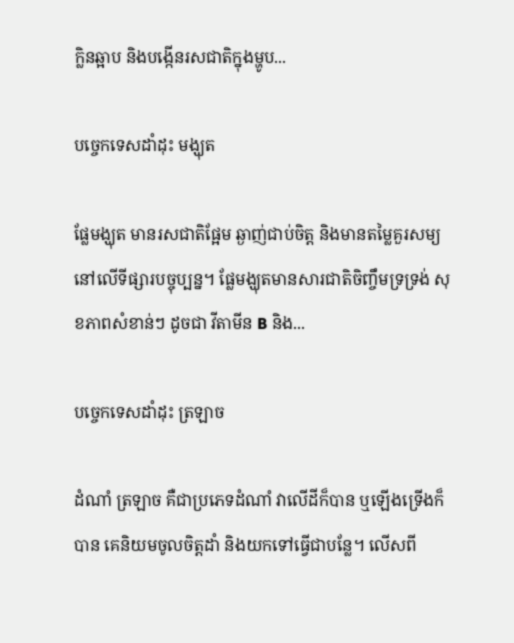ក្លិនឆ្អាប និងបង្កើនរសជាតិក្នុងម្ហូប...

បច្ចេកទេសដាំដុះ មង្ឃុត

ផ្លែមង្ឃុត មានរសជាតិផ្អែម ឆ្ងាញ់ជាប់ចិត្ត និងមានតម្លៃគួរសម្យនៅលើទីផ្សារបច្ចុប្បន្ន។ ផ្លែមង្ឃុតមានសារជាតិចិញ្ចឹមទ្រទ្រង់ សុខភាពសំខាន់ៗ ដូចជា វីតាមីន B និង...

បច្ចេកទេសដាំដុះ ត្រឡាច

ដំណាំ ត្រឡាច គឺជាប្រភេទដំណាំ វាលើដីក៏បាន ឬឡើងទ្រើងក៏បាន គេនិយមចូលចិត្តដាំ និងយកទៅធ្វើជាបន្លែ។ លើសពី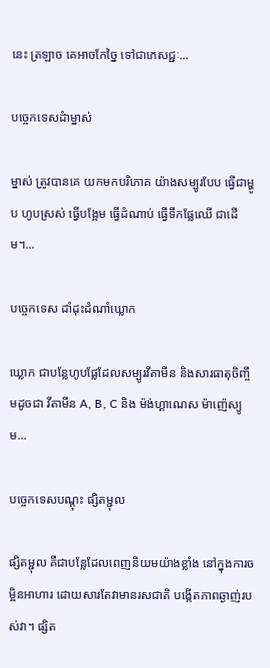នេះ ត្រឡាច គេអាចកែច្នៃ ទៅជាភេសជ្ជៈ...

បច្ចេកទេសដំាម្នាស់

ម្នាស់ ត្រូវបានគេ យកមកបរិភោគ យ៉ាងសម្បូរបែប ធ្វើជាម្ហូប ហូបស្រស់ ធ្វើបង្អែម ធ្វើដំណាប់ ធ្វើទឹកផ្លែឈើ ជាដើម។...

បច្ចេកទេស ដាំដុះដំណាំឃ្លោក

ឃ្លោក ជាបន្លែហូបផ្លែដែលសម្បូរវីតាមីន និងសារធាតុចិញ្ចឹមដូចជា វីតាមីន A, B, C និង ម៉ង់ហ្គាណេស ម៉ាញ៉េស្យូម...

បច្ចេកទេសបណ្តុះ ផ្សិតម្ជុល

ផ្សិតម្ជុល គឺជាបន្លែដែលពេញនិយមយ៉ាងខ្លាំង នៅក្នុងការចម្អិនអាហារ ដោយសារតែវាមានរសជាតិ បង្កើតភាពឆ្ងាញ់របស់វា។ ផ្សិត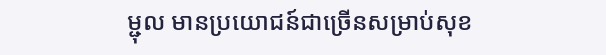ម្ជុល មានប្រយោជន៍ជាច្រើនសម្រាប់សុខ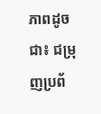ភាពដូចជា៖ ជម្រុញប្រព័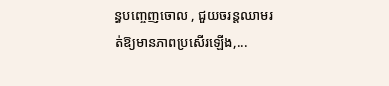ន្ធបញ្ចេញចោល , ជួយចរន្តឈាមរត់ឱ្យមានភាពប្រសើរឡើង,...